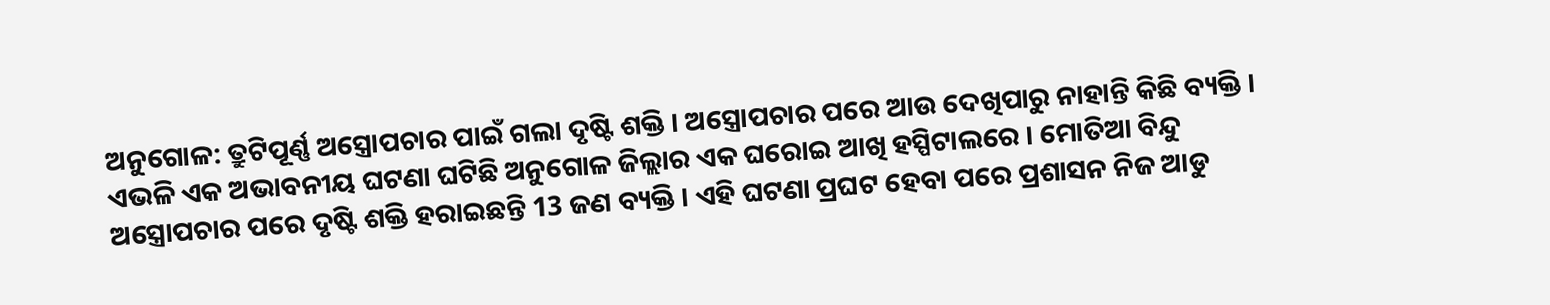ଅନୁଗୋଳ: ତ୍ରୁଟିପୂର୍ଣ୍ଣ ଅସ୍ତ୍ରୋପଚାର ପାଇଁ ଗଲା ଦୃଷ୍ଟି ଶକ୍ତି । ଅସ୍ତ୍ରୋପଚାର ପରେ ଆଉ ଦେଖିପାରୁ ନାହାନ୍ତି କିଛି ବ୍ୟକ୍ତି । ଏଭଳି ଏକ ଅଭାବନୀୟ ଘଟଣା ଘଟିଛି ଅନୁଗୋଳ ଜିଲ୍ଲାର ଏକ ଘରୋଇ ଆଖି ହସ୍ପିଟାଲରେ । ମୋତିଆ ବିନ୍ଦୁ ଅସ୍ତ୍ରୋପଚାର ପରେ ଦୃଷ୍ଟି ଶକ୍ତି ହରାଇଛନ୍ତି 13 ଜଣ ବ୍ୟକ୍ତି । ଏହି ଘଟଣା ପ୍ରଘଟ ହେବା ପରେ ପ୍ରଶାସନ ନିଜ ଆଡୁ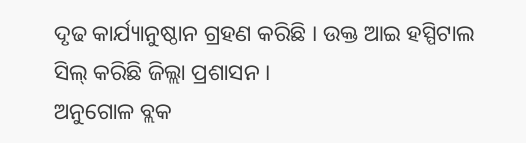ଦୃଢ କାର୍ଯ୍ୟାନୁଷ୍ଠାନ ଗ୍ରହଣ କରିଛି । ଉକ୍ତ ଆଇ ହସ୍ପିଟାଲ ସିଲ୍ କରିଛି ଜିଲ୍ଲା ପ୍ରଶାସନ ।
ଅନୁଗୋଳ ବ୍ଲକ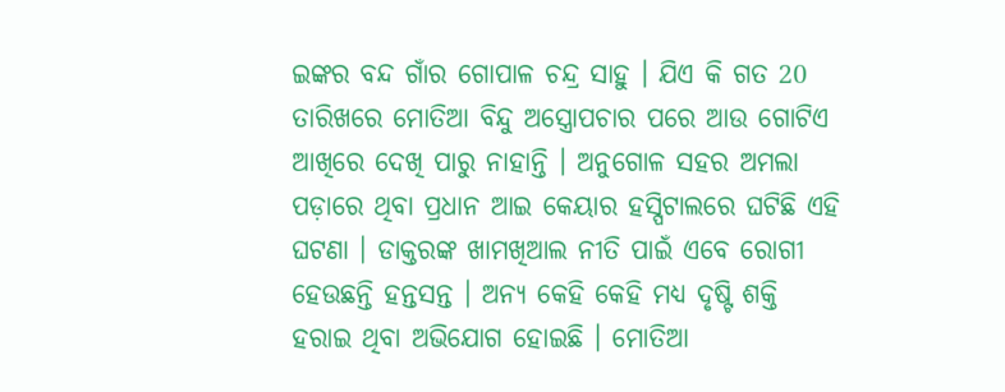ଇଙ୍କର ବନ୍ଦ ଗାଁର ଗୋପାଳ ଚନ୍ଦ୍ର ସାହୁ । ଯିଏ କି ଗତ 20 ତାରିଖରେ ମୋତିଆ ବିନ୍ଦୁ ଅସ୍ତ୍ରୋପଚାର ପରେ ଆଉ ଗୋଟିଏ ଆଖିରେ ଦେଖି ପାରୁ ନାହାନ୍ତି । ଅନୁଗୋଳ ସହର ଅମଲା ପଡ଼ାରେ ଥିବା ପ୍ରଧାନ ଆଇ କେୟାର ହସ୍ପିଟାଲରେ ଘଟିଛି ଏହି ଘଟଣା । ଡାକ୍ତରଙ୍କ ଖାମଖିଆଲ ନୀତି ପାଇଁ ଏବେ ରୋଗୀ ହେଉଛନ୍ତି ହନ୍ତସନ୍ତ । ଅନ୍ୟ କେହି କେହି ମଧ୍ୟ ଦୃଷ୍ଟି ଶକ୍ତି ହରାଇ ଥିବା ଅଭିଯୋଗ ହୋଇଛି । ମୋତିଆ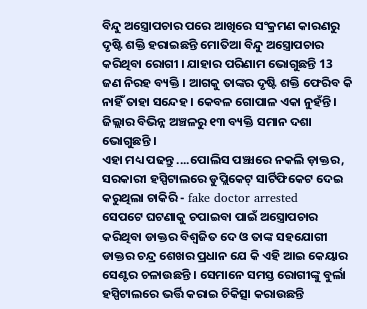ବିନ୍ଦୁ ଅସ୍ତ୍ରୋପଚାର ପରେ ଆଖିରେ ସଂକ୍ରମଣ କାରଣରୁ ଦୃଷ୍ଟି ଶକ୍ତି ହରାଇଛନ୍ତି ମୋତିଆ ବିନ୍ଦୁ ଅସ୍ତ୍ରୋପଚାର କରିଥିବା ରୋଗୀ । ଯାହାର ପରିଣାମ ଭୋଗୁଛନ୍ତି 13 ଜଣ ନିରହ ବ୍ୟକ୍ତି । ଆଗକୁ ତାଙ୍କର ଦୃଷ୍ଟି ଶକ୍ତି ଫେରିବ କି ନାହିଁ ତାହା ସନ୍ଦେହ । କେବଳ ଗୋପାଳ ଏକା ନୁହଁନ୍ତି । ଜିଲ୍ଲାର ବିଭିନ୍ନ ଅଞ୍ଚଳରୁ ୧୩ ବ୍ୟକ୍ତି ସମାନ ଦଶା ଭୋଗୁଛନ୍ତି ।
ଏହା ମଧ୍ୟ ପଢନ୍ତୁ ....ପୋଲିସ ପଞ୍ଝାରେ ନକଲି ଡ଼ାକ୍ତର, ସରକାରୀ ହସ୍ପିଟାଲରେ ଡୁପ୍ଲିକେଟ୍ ସାର୍ଟିଫିକେଟ ଦେଇ କରୁଥିଲା ଚାକିରି - fake doctor arrested
ସେପଟେ ଘଟଣାକୁ ଚପାଇବା ପାଇଁ ଅସ୍ତ୍ରୋପଚାର କରିଥିବା ଡାକ୍ତର ବିଶ୍ଵଜିତ ଦେ ଓ ତାଙ୍କ ସହଯୋଗୀ ଡାକ୍ତର ଚନ୍ଦ୍ର ଶେଖର ପ୍ରଧାନ ଯେ କି ଏହି ଆଇ କେୟାର ସେଣ୍ଟର ଚଳାଉଛନ୍ତି । ସେମାନେ ସମସ୍ତ ରୋଗୀଙ୍କୁ ବୁର୍ଲା ହସ୍ପିଟାଲରେ ଭର୍ତ୍ତି କରାଇ ଚିକିତ୍ସା କରାଉଛନ୍ତି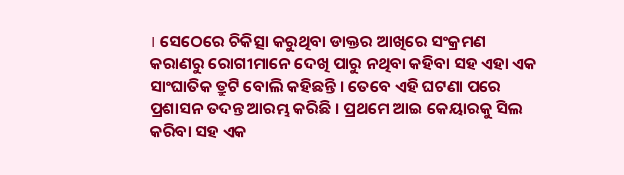। ସେଠେରେ ଚିକିତ୍ସା କରୁଥିବା ଡାକ୍ତର ଆଖିରେ ସଂକ୍ରମଣ କରାଣରୁ ରୋଗୀମାନେ ଦେଖି ପାରୁ ନଥିବା କହିବା ସହ ଏହା ଏକ ସାଂଘାତିକ ତ୍ରୁଟି ବୋଲି କହିଛନ୍ତି । ତେବେ ଏହି ଘଟଣା ପରେ ପ୍ରଶାସନ ତଦନ୍ତ ଆରମ୍ଭ କରିଛି । ପ୍ରଥମେ ଆଇ କେୟାରକୁ ସିଲ କରିବା ସହ ଏକ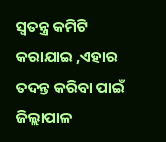ସ୍ୱତନ୍ତ୍ର କମିଟି କରାଯାଇ ,ଏହାର ତଦନ୍ତ କରିବା ପାଇଁ ଜିଲ୍ଲାପାଳ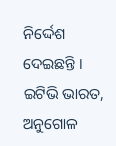ନିର୍ଦ୍ଦେଶ ଦେଇଛନ୍ତି ।
ଇଟିଭି ଭାରତ, ଅନୁଗୋଳ